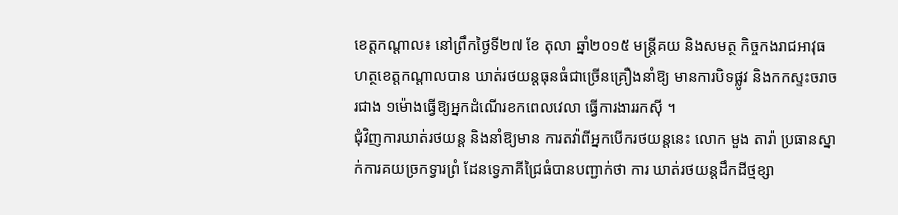ខេត្ដកណ្ដាល៖ នៅព្រឹកថ្ងៃទី២៧ ខែ តុលា ឆ្នាំ២០១៥ មន្ដ្រីគយ និងសមត្ថ កិច្ចកងរាជអាវុធហត្ថខេត្ដកណ្ដាលបាន ឃាត់រថយន្ដធុនធំជាច្រើនគ្រឿងនាំឱ្យ មានការបិទផ្លូវ និងកកស្ទះចរាចរជាង ១ម៉ោងធ្វើឱ្យអ្នកដំណើរខកពេលវេលា ធ្វើការងាររកស៊ី ។
ជុំវិញការឃាត់រថយន្ដ និងនាំឱ្យមាន ការតវ៉ាពីអ្នកបើករថយន្ដនេះ លោក មួង តារ៉ា ប្រធានស្នាក់ការគយច្រកទ្វារព្រំ ដែនទ្វេភាគីជ្រៃធំបានបញ្ជាក់ថា ការ ឃាត់រថយន្ដដឹកដីថ្មខ្សា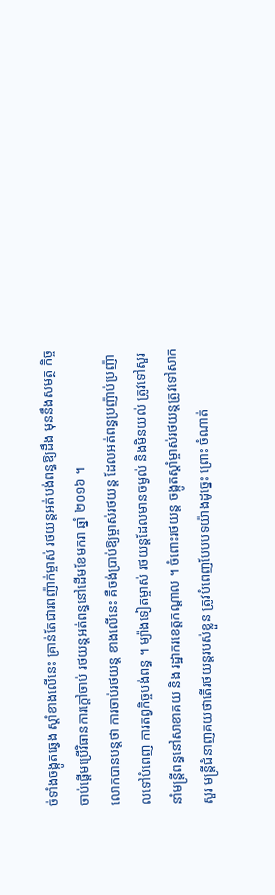ច់ទាំងចង្កូតឆ្វេង ស្ដាំខាងលើនេះ គ្រាន់តែជារពញ៉ាក់ម្ចាស់ រថយន្ដអត់បង់ពន្ធឱ្យដឹង មុននឹងសមត្ថ កិច្ចចាប់ផ្ដើមប្រើវិធានការក្ដៅចាប់ រថយន្ដអត់ពន្ធនៅដើមខែមករា ឆ្នាំ ២០១៦ ។
លោកបានបន្ដថា ការចាប់រថយន្ដ ខាងលើនេះ គឺចង់ប្រាប់ឱ្យម្ចាស់រថយន្ដ ដែលអត់ពន្ធប្រញ៉ាប់ប្រញ៉ាលទៅបំពេញ ការតព្វកិច្ចបង់ពន្ធ ។ ម្យ៉ាងទៀតម្ចាស់ រថយន្ដដែលមានចម្ងល់ និងមិនយល់ ត្រូវទៅសួរនាំមន្ដ្រីពន្ធនៅសាខាគយ និង រដ្ឋាករខេត្ដកណ្ដាល ។ ចំពោះរថយន្ដ ចង្កូតស្ដាំម្ចាស់រថយន្ដត្រូវទៅសាកសួរ មន្ដ្រីជំនាញគយថាតើរថយន្ដរបស់ខ្លួន ត្រូវបំពេញបែបបទយ៉ាងដូច្នេះ ព្រោះ ចំណាត់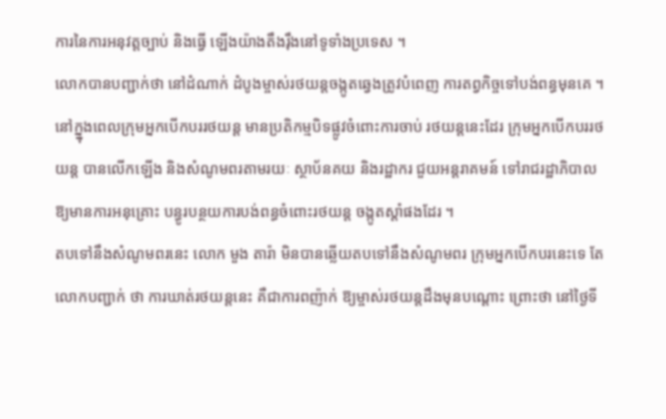ការនៃការអនុវត្ដច្បាប់ និងធ្វើ ឡើងយ៉ាងតឹងរ៉ឹងនៅទូទាំងប្រទេស ។
លោកបានបញ្ជាក់ថា នៅដំណាក់ ដំបូងម្ចាស់រថយន្ដចង្កូតឆ្វេងត្រូវបំពេញ ការតព្វកិច្ចទៅបង់ពន្ធមុនគេ ។
នៅក្ន្នុងពេលក្រុមអ្នកបើកបររថយន្ដ មានប្រតិកម្មបិទផ្លូវចំពោះការចាប់ រថយន្ដនេះដែរ ក្រុមអ្នកបើកបររថយន្ដ បានលើកឡើង និងសំណូមពរតាមរយៈ ស្ថាប័នគយ និងរដ្ឋាករ ជួយអន្ដរាគមន៍ ទៅរាជរដ្ឋាភិបាលឱ្យមានការអនុគ្រោះ បន្ធូរបន្ថយការបង់ពន្ធចំពោះរថយន្ដ ចង្កូតស្ដាំផងដែរ ។
តបទៅនឹងសំណូមពរនេះ លោក មួង តារ៉ា មិនបានឆ្លើយតបទៅនឹងសំណូមពរ ក្រុមអ្នកបើកបរនេះទេ តែលោកបញ្ជាក់ ថា ការឃាត់រថយន្ដនេះ គឺជាការពញ៉ាក់ ឱ្យម្ចាស់រថយន្ដដឹងមុនបណ្ដោះ ព្រោះថា នៅថ្ងៃទី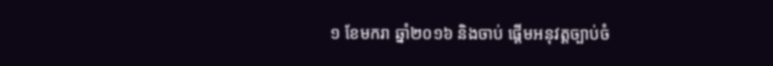១ ខែមករា ឆ្នាំ២០១៦ និងចាប់ ផ្ដើមអនុវត្ដច្បាប់ចំ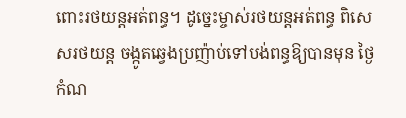ពោះរថយន្ដអត់ពន្ធ។ ដូច្នេះម្ចាស់រថយន្ដអត់ពន្ធ ពិសេសរថយន្ដ ចង្កូតឆ្វេងប្រញ៉ាប់ទៅបង់ពន្ធឱ្យបានមុន ថ្ងៃកំណ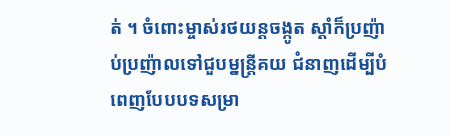ត់ ។ ចំពោះម្ចាស់រថយន្ដចង្កូត ស្ដាំក៏ប្រញ៉ាប់ប្រញ៉ាលទៅជួបម្នន្ដ្រីគយ ជំនាញដើម្បីបំពេញបែបបទសម្រា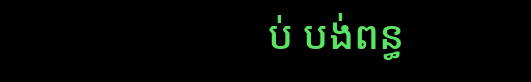ប់ បង់ពន្ធ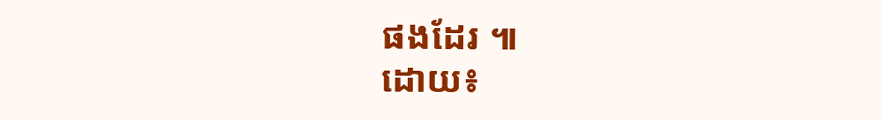ផងដែរ ៕
ដោយ៖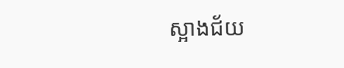ស្អាងជ័យ